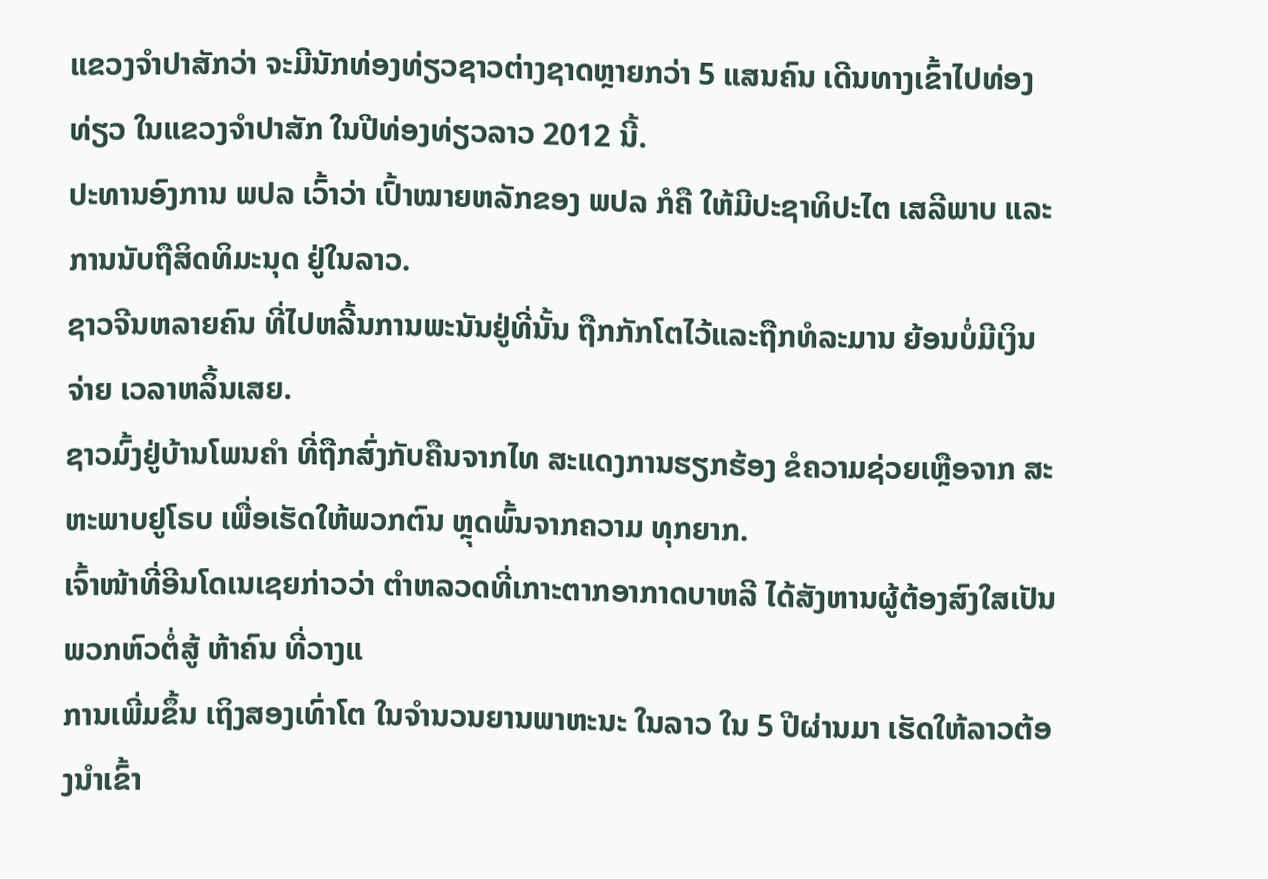ແຂວງຈໍາປາສັກວ່າ ຈະມີນັກທ່ອງທ່ຽວຊາວຕ່າງຊາດຫຼາຍກວ່າ 5 ແສນຄົນ ເດີນທາງເຂົ້າໄປທ່ອງທ່ຽວ ໃນແຂວງຈໍາປາສັກ ໃນປີທ່ອງທ່ຽວລາວ 2012 ນີ້.
ປະທານອົງການ ພປລ ເວົ້າວ່າ ເປົ້າໝາຍຫລັກຂອງ ພປລ ກໍຄື ໃຫ້ມີປະຊາທິປະໄຕ ເສລີພາບ ແລະການນັບຖືສິດທິມະນຸດ ຢູ່ໃນລາວ.
ຊາວຈີນຫລາຍຄົນ ທີ່ໄປຫລີ້ນການພະນັນຢູ່ທີ່ນັ້ນ ຖືກກັກໂຕໄວ້ແລະຖືກທໍລະມານ ຍ້ອນບໍ່ມີເງິນຈ່າຍ ເວລາຫລິ້ນເສຍ.
ຊາວມົ້ງຢູ່ບ້ານໂພນຄໍາ ທີ່ຖືກສົ່ງກັບຄືນຈາກໄທ ສະແດງການຮຽກຮ້ອງ ຂໍຄວາມຊ່ວຍເຫຼືອຈາກ ສະຫະພາບຢູໂຣບ ເພື່ອເຮັດໃຫ້ພວກຕົນ ຫຼຸດພົ້ນຈາກຄວາມ ທຸກຍາກ.
ເຈົ້າໜ້າທີ່ອີນໂດເນເຊຍກ່າວວ່າ ຕໍາຫລວດທີ່ເກາະຕາກອາກາດບາຫລີ ໄດ້ສັງຫານຜູ້ຕ້ອງສົງໃສເປັນພວກຫົວຕໍ່ສູ້ ຫ້າຄົນ ທີ່ວາງແ
ການເພີ່ມຂຶ້ນ ເຖິງສອງເທົ່າໂຕ ໃນຈໍານວນຍານພາຫະນະ ໃນລາວ ໃນ 5 ປີຜ່ານມາ ເຮັດໃຫ້ລາວຕ້ອງນໍາເຂົ້າ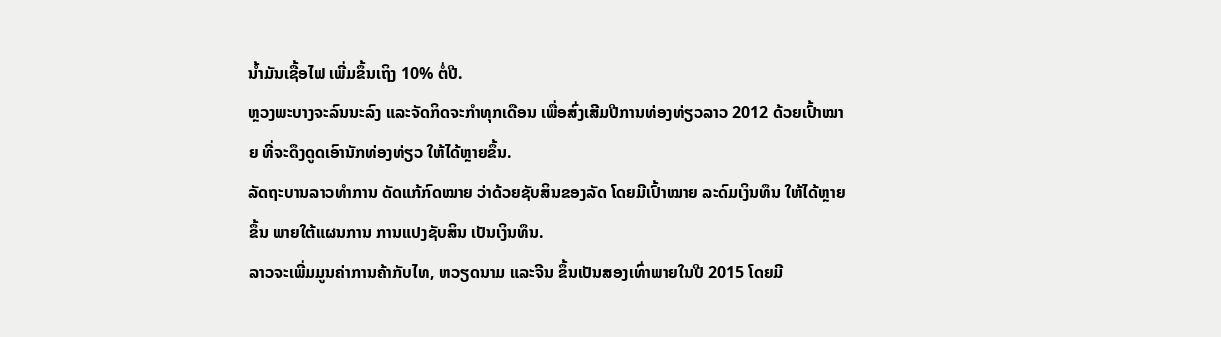ນໍ້າມັນເຊື້ອໄຟ ເພີ່ມຂຶ້ນເຖິງ 10% ຕໍ່ປີ.
ຫຼວງພະບາງຈະລົນນະລົງ ແລະຈັດກິດຈະກໍາທຸກເດືອນ ເພື່ອສົ່ງເສີມປີການທ່ອງທ່ຽວລາວ 2012 ດ້ວຍເປົ້າໝາຍ ທີ່ຈະດຶງດູດເອົານັກທ່ອງທ່ຽວ ໃຫ້ໄດ້ຫຼາຍຂຶ້ນ.
ລັດຖະບານລາວທໍາການ ດັດແກ້ກົດໝາຍ ວ່າດ້ວຍຊັບສິນຂອງລັດ ໂດຍມີເປົ້າໝາຍ ລະດົມເງິນທຶນ ໃຫ້ໄດ້ຫຼາຍຂຶ້ນ ພາຍໃຕ້ແຜນການ ການແປງຊັບສິນ ເປັນເງິນທຶນ.
ລາວຈະເພີ່ມມູນຄ່າການຄ້າກັບໄທ, ຫວຽດນາມ ແລະຈີນ ຂຶ້ນເປັນສອງເທົ່າພາຍໃນປີ 2015 ໂດຍມີ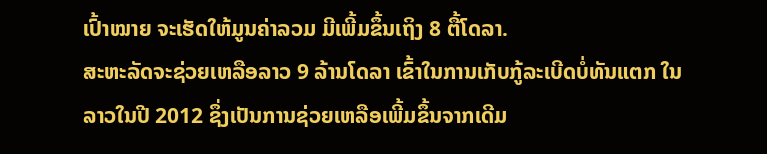ເປົ້າໝາຍ ຈະເຮັດໃຫ້ມູນຄ່າລວມ ມີເພີ້ມຂຶ້ນເຖິງ 8 ຕື້ໂດລາ.
ສະຫະລັດຈະຊ່ວຍເຫລືອລາວ 9 ລ້ານໂດລາ ເຂົ້າໃນການເກັບກູ້ລະເບີດບໍ່ທັນແຕກ ໃນລາວໃນປີ 2012 ຊຶ່ງເປັນການຊ່ວຍເຫລືອເພີ້ມຂຶ້ນຈາກເດີມ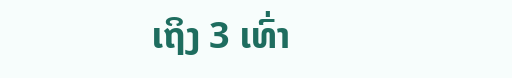ເຖິງ 3 ເທົ່າ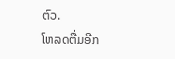ຕົວ.
ໂຫລດຕື່ມອີກ